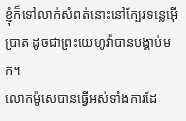ខ្ញុំក៏ទៅលាក់សំពត់នោះនៅក្បែរទន្លេអ៊ើប្រាត ដូចជាព្រះយេហូវ៉ាបានបង្គាប់មក។
លោកម៉ូសេបានធ្វើអស់ទាំងការដែ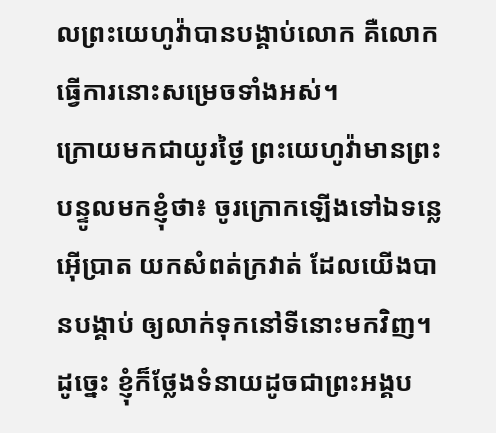លព្រះយេហូវ៉ាបានបង្គាប់លោក គឺលោកធ្វើការនោះសម្រេចទាំងអស់។
ក្រោយមកជាយូរថ្ងៃ ព្រះយេហូវ៉ាមានព្រះបន្ទូលមកខ្ញុំថា៖ ចូរក្រោកឡើងទៅឯទន្លេអ៊ើប្រាត យកសំពត់ក្រវាត់ ដែលយើងបានបង្គាប់ ឲ្យលាក់ទុកនៅទីនោះមកវិញ។
ដូច្នេះ ខ្ញុំក៏ថ្លែងទំនាយដូចជាព្រះអង្គប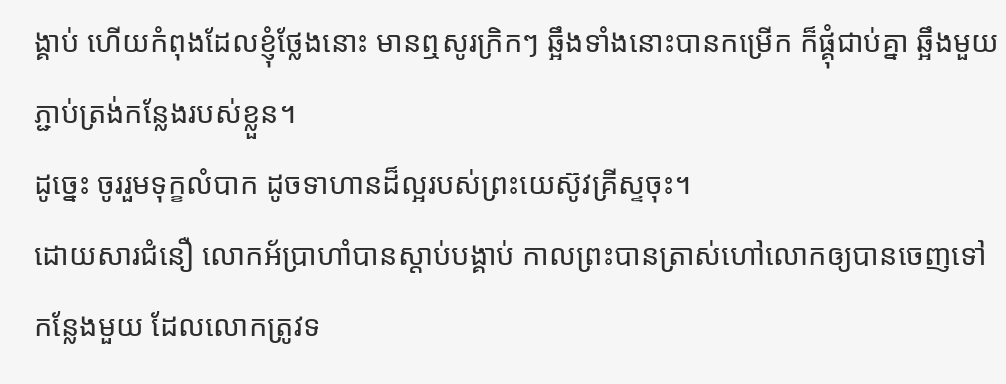ង្គាប់ ហើយកំពុងដែលខ្ញុំថ្លែងនោះ មានឮសូរក្រិកៗ ឆ្អឹងទាំងនោះបានកម្រើក ក៏ផ្គុំជាប់គ្នា ឆ្អឹងមួយភ្ជាប់ត្រង់កន្លែងរបស់ខ្លួន។
ដូច្នេះ ចូររួមទុក្ខលំបាក ដូចទាហានដ៏ល្អរបស់ព្រះយេស៊ូវគ្រីស្ទចុះ។
ដោយសារជំនឿ លោកអ័ប្រាហាំបានស្តាប់បង្គាប់ កាលព្រះបានត្រាស់ហៅលោកឲ្យបានចេញទៅកន្លែងមួយ ដែលលោកត្រូវទ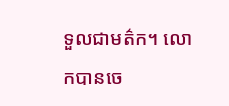ទួលជាមត៌ក។ លោកបានចេ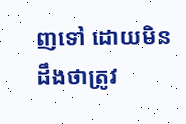ញទៅ ដោយមិនដឹងថាត្រូវ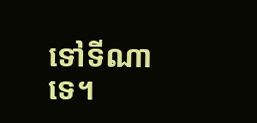ទៅទីណាទេ។